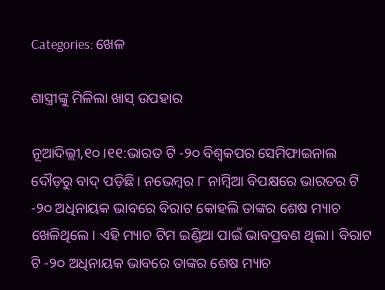Categories: ଖେଳ

ଶାସ୍ତ୍ରୀଙ୍କୁ ମିଳିଲା ଖାସ୍‌ ଉପହାର

ନୂଆଦିଲ୍ଲୀ,୧୦।୧୧:ଭାରତ ଟି -୨୦ ବିଶ୍ୱକପର ସେମିଫାଇନାଲ ଦୌଡ଼ରୁ ବାଦ୍‌ ପଡ଼ିଛି। ନଭେମ୍ବର ୮ ନାମ୍ବିଆ ବିପକ୍ଷରେ ଭାରତର ଟି -୨୦ ଅଧିନାୟକ ଭାବରେ ବିରାଟ କୋହଲି ତାଙ୍କର ଶେଷ ମ୍ୟାଚ ଖେଳିଥିଲେ। ଏହି ମ୍ୟାଚ ଟିମ ଇଣ୍ଡିଆ ପାଇଁ ଭାବପ୍ରବଣ ଥିଲା। ବିରାଟ ଟି -୨୦ ଅଧିନାୟକ ଭାବରେ ତାଙ୍କର ଶେଷ ମ୍ୟାଚ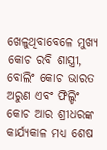ଖେଳୁଥିବାବେଳେ ମୁଖ୍ୟ କୋଚ ରବି ଶାସ୍ତ୍ରୀ, ବୋଲିଂ କୋଚ ଭାରତ ଅରୁଣ ଏବଂ ଫିଲ୍ଡିଂ କୋଚ ଆର ଶ୍ରୀଧରଙ୍କ କାର୍ଯ୍ୟକାଳ ମଧ୍ୟ ଶେଷ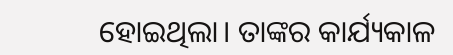ହୋଇଥିଲା। ତାଙ୍କର କାର୍ଯ୍ୟକାଳ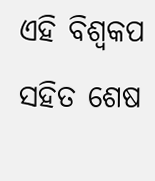ଏହି ବିଶ୍ୱକପ ସହିତ ଶେଷ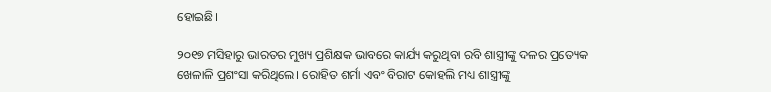ହୋଇଛି।

୨୦୧୭ ମସିହାରୁ ଭାରତର ମୁଖ୍ୟ ପ୍ରଶିକ୍ଷକ ଭାବରେ କାର୍ଯ୍ୟ କରୁଥିବା ରବି ଶାସ୍ତ୍ରୀଙ୍କୁ ଦଳର ପ୍ରତ୍ୟେକ ଖେଳାଳି ପ୍ରଶଂସା କରିଥିଲେ। ରୋହିତ ଶର୍ମା ଏବଂ ବିରାଟ କୋହଲି ମଧ୍ୟ ଶାସ୍ତ୍ରୀଙ୍କୁ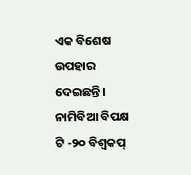ଏକ ବିଶେଷ ଉପହାର ଦେଇଛନ୍ତି। ନାମିବିଆ ବିପକ୍ଷ ଟି -୨୦ ବିଶ୍ୱକପ୍‌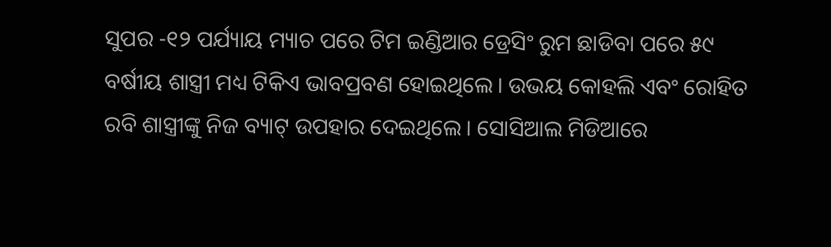ସୁପର -୧୨ ପର୍ଯ୍ୟାୟ ମ୍ୟାଚ ପରେ ଟିମ ଇଣ୍ଡିଆର ଡ୍ରେସିଂ ରୁମ ଛାଡିବା ପରେ ୫୯ ବର୍ଷୀୟ ଶାସ୍ତ୍ରୀ ମଧ୍ୟ ଟିକିଏ ଭାବପ୍ରବଣ ହୋଇଥିଲେ। ଉଭୟ କୋହଲି ଏବଂ ରୋହିତ ରବି ଶାସ୍ତ୍ରୀଙ୍କୁ ନିଜ ବ୍ୟାଟ୍‌ ଉପହାର ଦେଇଥିଲେ। ସୋସିଆଲ ମିଡିଆରେ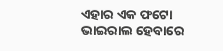ଏହାର ଏକ ଫଟୋ ଭାଇରାଲ ହେବାରେ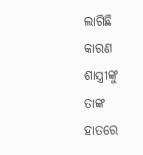ଲାଗିଛି କାରଣ ଶାସ୍ତ୍ରୀଙ୍କୁ ତାଙ୍କ ହାତରେ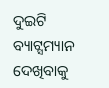ଦୁଇଟି ବ୍ୟାଟ୍ସମ୍ୟାନ ଦେଖିବାକୁ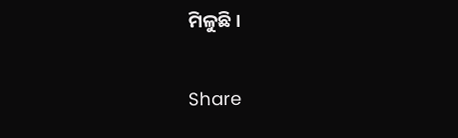ମିଳୁଛି।

Share